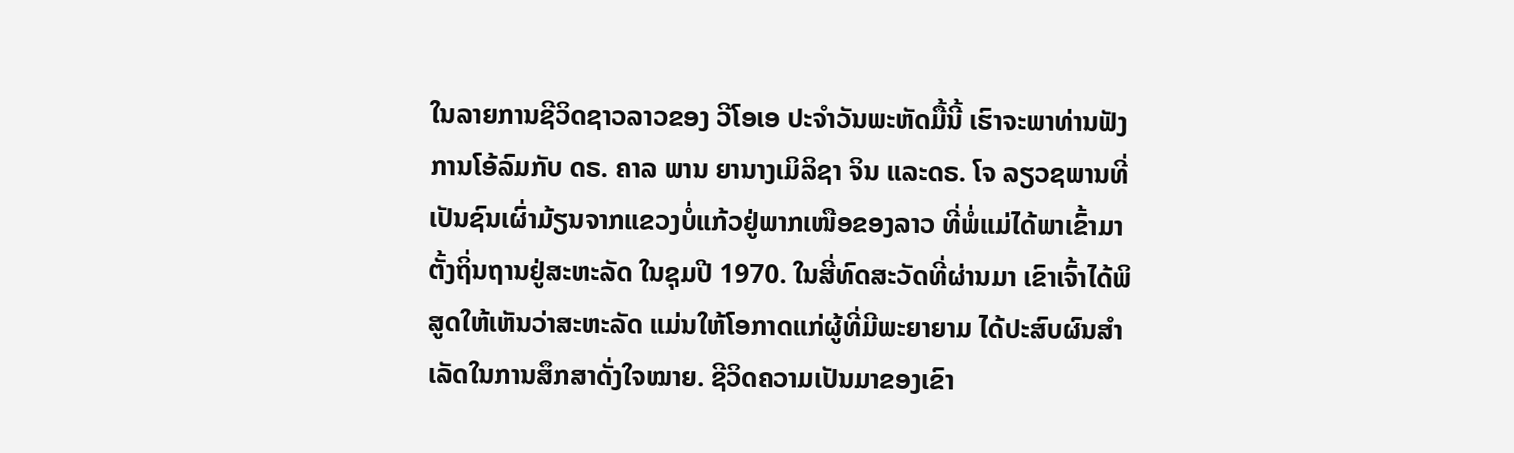ໃນລາຍການຊີວິດຊາວລາວຂອງ ວີໂອເອ ປະຈຳວັນພະຫັດມື້ນີ້ ເຮົາຈະພາທ່ານຟັງການໂອ້ລົມກັບ ດຣ. ຄາລ ພານ ຍານາງເມິລິຊາ ຈິນ ແລະດຣ. ໂຈ ລຽວຊພານທີ່ເປັນຊົນເຜົ່າມ້ຽນຈາກແຂວງບໍ່ແກ້ວຢູ່ພາກເໜືອຂອງລາວ ທີ່ພໍ່ແມ່ໄດ້ພາເຂົ້າມາຕັ້ງຖິ່ນຖານຢູ່ສະຫະລັດ ໃນຊຸມປີ 1970. ໃນສີ່ທົດສະວັດທີ່ຜ່ານມາ ເຂົາເຈົ້າໄດ້ພິສູດໃຫ້ເຫັນວ່າສະຫະລັດ ແມ່ນໃຫ້ໂອກາດແກ່ຜູ້ທີ່ມີພະຍາຍາມ ໄດ້ປະສົບຜົນສຳເລັດໃນການສຶກສາດັ່ງໃຈໝາຍ. ຊີວິດຄວາມເປັນມາຂອງເຂົາ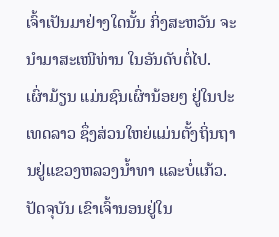ເຈົ້າເປັນມາຢ່າງໃດນັ້ນ ກິ່ງສະຫວັນ ຈະນຳມາສະເໜີທ່ານ ໃນອັນດັບຕໍ່ໄປ.
ເຜົ່າມ້ຽນ ແມ່ນຊົນເຜົ່ານ້ອຍໆ ຢູ່ໃນປະເທດລາວ ຊຶ່ງສ່ວນໃຫຍ່ແມ່ນຕັ້ງຖິ່ນຖານຢູ່ແຂວງຫລວງນໍ້າທາ ແລະບໍ່ແກ້ວ. ປັດຈຸບັນ ເຂົາເຈົ້ານອນຢູ່ໃນ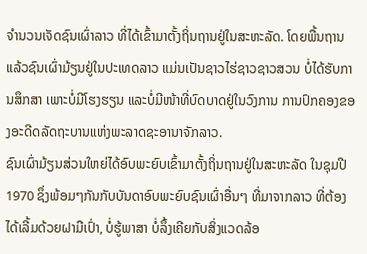ຈຳນວນເຈັດຊົນເຜົ່າລາວ ທີ່ໄດ້ເຂົ້າມາຕັ້ງຖິ່ນຖານຢູ່ໃນສະຫະລັດ. ໂດຍພື້ນຖານແລ້ວຊົນເຜົ່າມ້ຽນຢູ່ໃນປະເທດລາວ ແມ່ນເປັນຊາວໄຮ່ຊາວຊາວສວນ ບໍ່ໄດ້ຮັບການສຶກສາ ເພາະບໍ່ມີໂຮງຮຽນ ແລະບໍ່ມີໜ້າທີ່ບົດບາດຢູ່ໃນວົງການ ການປົກຄອງຂອງອະດີດລັດຖະບານແຫ່ງພະລາດຊະອານາຈັກລາວ.
ຊົນເຜົ່າມ້ຽນສ່ວນໃຫຍ່ໄດ້ອົບພະຍົບເຂົ້າມາຕັ້ງຖິ່ນຖານຢູ່ໃນສະຫະລັດ ໃນຊຸມປີ 1970 ຊຶ່ງພ້ອມໆກັນກັບບັນດາອົບພະຍົບຊົນເຜົ່າອື່ນໆ ທີ່ມາຈາກລາວ ທີ່ຕ້ອງ ໄດ້ເລີ້ມດ້ວຍຝາມືເປົ່າ, ບໍ່ຮູ້ພາສາ ບໍ່ລຶ້ງເຄີຍກັບສິ່ງແວດລ້ອ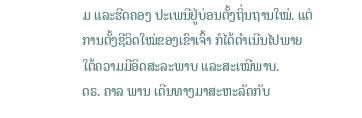ມ ແລະຮີດຄອງ ປະເພນີຢູ່ບ່ອນຕັ້ງຖິ່ນຖານໃໝ່. ແຕ່ການຕັ້ງຊີວິດໃໝ່ຂອງເຂົາເຈົ້າ ກໍໄດ້ດຳເນີນໄປພາຍໃຕ້ຄວາມມີອິດສະລະພາບ ແລະສະເໝີພາບ.
ດຣ. ຄາລ ພານ ເດີນທາງມາສະຫະລັດກັບ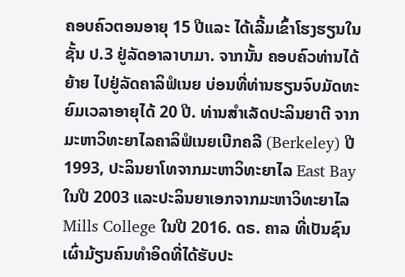ຄອບຄົວຕອນອາຍຸ 15 ປີແລະ ໄດ້ເລີ້ມເຂົ້າໂຮງຮຽນໃນຊັ້ນ ປ.3 ຢູ່ລັດອາລາບາມາ. ຈາກນັ້ນ ຄອບຄົວທ່ານໄດ້ຍ້າຍ ໄປຢູ່ລັດຄາລິຟໍເນຍ ບ່ອນທີ່ທ່ານຮຽນຈົບມັດທະຍົມເວລາອາຍຸໄດ້ 20 ປີ. ທ່ານສຳເລັດປະລິນຍາຕີ ຈາກມະຫາວິທະຍາໄລຄາລິຟໍເນຍເບີກຄລີ (Berkeley) ປີ 1993, ປະລິນຍາໂທຈາກມະຫາວິທະຍາໄລ East Bay ໃນປີ 2003 ແລະປະລິນຍາເອກຈາກມະຫາວິທະຍາໄລ Mills College ໃນປີ 2016. ດຣ. ຄາລ ທີ່ເປັນຊົນເຜົ່າມ້ຽນຄົນທຳອິດທີ່ໄດ້ຮັບປະ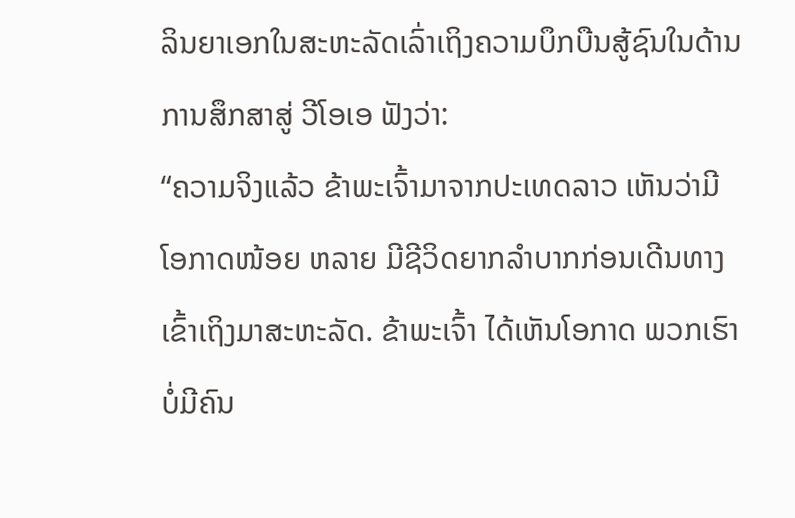ລິນຍາເອກໃນສະຫະລັດເລົ່າເຖິງຄວາມບຶກບືນສູ້ຊົນໃນດ້ານການສຶກສາສູ່ ວີໂອເອ ຟັງວ່າ:
“ຄວາມຈິງແລ້ວ ຂ້າພະເຈົ້າມາຈາກປະເທດລາວ ເຫັນວ່າມີໂອກາດໜ້ອຍ ຫລາຍ ມີຊີວິດຍາກລຳບາກກ່ອນເດີນທາງເຂົ້າເຖິງມາສະຫະລັດ. ຂ້າພະເຈົ້າ ໄດ້ເຫັນໂອກາດ ພວກເຮົາບໍ່ມີຄົນ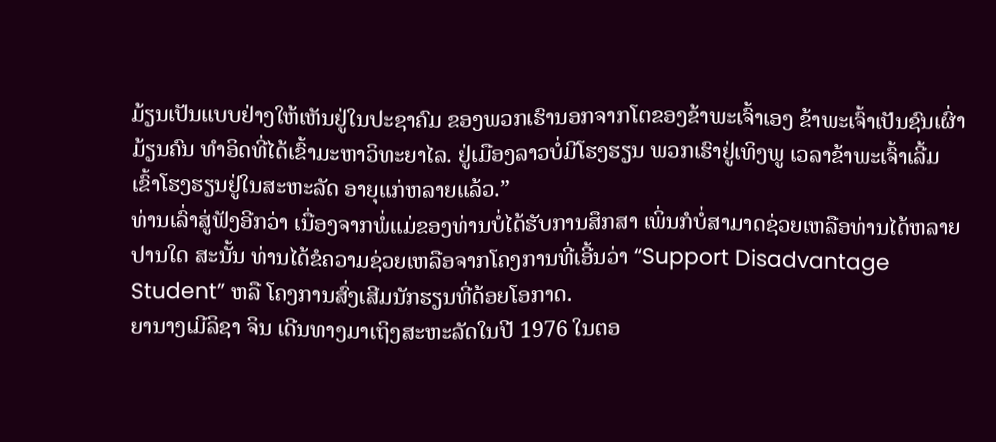ມ້ຽນເປັນແບບຢ່າງໃຫ້ເຫັນຢູ່ໃນປະຊາຄົມ ຂອງພວກເຮົານອກຈາກໂຕຂອງຂ້າພະເຈົ້າເອງ ຂ້າພະເຈົ້າເປັນຊົນເຜົ່າມ້ຽນຄົນ ທຳອິດທີ່ໄດ້ເຂົ້າມະຫາວິທະຍາໄລ. ຢູ່ເມືອງລາວບໍ່ມີໂຮງຮຽນ ພວກເຮົາຢູ່ເທິງພູ ເວລາຂ້າພະເຈົ້າເລີ້ມເຂົ້າໂຮງຮຽນຢູ່ໃນສະຫະລັດ ອາຍຸແກ່ຫລາຍແລ້ວ.”
ທ່ານເລົ່າສູ່ຟັງອີກວ່າ ເນື່ອງຈາກພໍ່ແມ່ຂອງທ່ານບໍ່ໄດ້ຮັບການສຶກສາ ເພິ່ນກໍບໍ່ສາມາດຊ່ວຍເຫລືອທ່ານໄດ້ຫລາຍປານໃດ ສະນັ້ນ ທ່ານໄດ້ຂໍຄວາມຊ່ວຍເຫລືອຈາກໂຄງການທີ່ເອີ້ນວ່າ “Support Disadvantage Student” ຫລື ໂຄງການສົ່ງເສີມນັກຮຽນທີ່ດ້ອຍໂອກາດ.
ຍານາງເມີລິຊາ ຈິນ ເດີນທາງມາເຖິງສະຫະລັດໃນປີ 1976 ໃນຕອ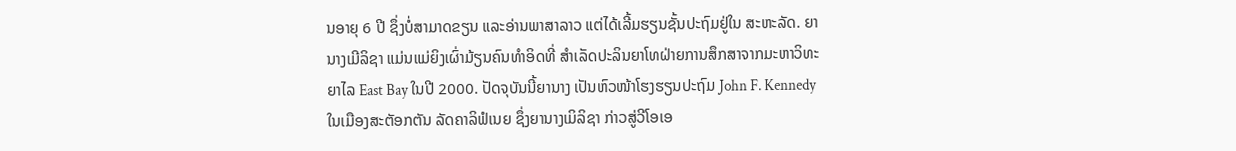ນອາຍຸ 6 ປີ ຊຶ່ງບໍ່ສາມາດຂຽນ ແລະອ່ານພາສາລາວ ແຕ່ໄດ້ເລີ້ມຮຽນຊັ້ນປະຖົມຢູ່ໃນ ສະຫະລັດ. ຍານາງເມີລິຊາ ແມ່ນແມ່ຍິງເຜົ່າມ້ຽນຄົນທຳອິດທີ່ ສຳເລັດປະລິນຍາໂທຝ່າຍການສຶກສາຈາກມະຫາວິທະຍາໄລ East Bay ໃນປີ 2000. ປັດຈຸບັນນີ້ຍານາງ ເປັນຫົວໜ້າໂຮງຮຽນປະຖົມ John F. Kennedy ໃນເມືອງສະຕັອກຕັນ ລັດຄາລິຟໍເນຍ ຊຶ່ງຍານາງເມິລິຊາ ກ່າວສູ່ວີໂອເອ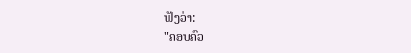ຟັງວ່າ:
"ຄອບຄົວ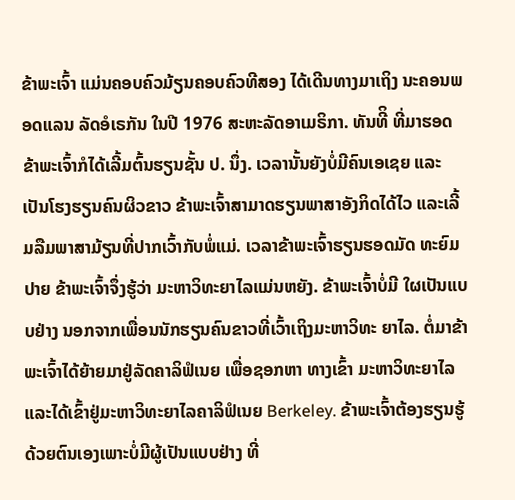ຂ້າພະເຈົ້າ ແມ່ນຄອບຄົວມ້ຽນຄອບຄົວທີສອງ ໄດ້ເດີນທາງມາເຖິງ ນະຄອນພອດແລນ ລັດອໍເຣກັນ ໃນປີ 1976 ສະຫະລັດອາເມຣິກາ. ທັນທີິ ທີ່ມາຮອດຂ້າພະເຈົ້າກໍໄດ້ເລີ້ມຕົ້ນຮຽນຊັ້ນ ປ. ນຶ່ງ. ເວລານັ້ນຍັງບໍ່ມີຄົນເອເຊຍ ແລະເປັນໂຮງຮຽນຄົນຜິວຂາວ ຂ້າພະເຈົ້າສາມາດຮຽນພາສາອັງກິດໄດ້ໄວ ແລະເລີ້ມລືມພາສາມ້ຽນທີ່ປາກເວົ້າກັບພໍ່ແມ່. ເວລາຂ້າພະເຈົ້າຮຽນຮອດມັດ ທະຍົມປາຍ ຂ້າພະເຈົ້າຈຶ່ງຮູ້ວ່າ ມະຫາວິທະຍາໄລແມ່ນຫຍັງ. ຂ້າພະເຈົ້າບໍ່ມີ ໃຜເປັນແບບຢ່າງ ນອກຈາກເພື່ອນນັກຮຽນຄົນຂາວທີ່ເວົ້າເຖິງມະຫາວິທະ ຍາໄລ. ຕໍ່ມາຂ້າພະເຈົ້າໄດ້ຍ້າຍມາຢູ່ລັດຄາລິຟໍເນຍ ເພື່ອຊອກຫາ ທາງເຂົ້າ ມະຫາວິທະຍາໄລ ແລະໄດ້ເຂົ້າຢູ່ມະຫາວິທະຍາໄລຄາລິຟໍເນຍ Berkeley. ຂ້າພະເຈົ້າຕ້ອງຮຽນຮູ້ດ້ວຍຕົນເອງເພາະບໍ່ມີຜູ້ເປັນແບບຢ່າງ ທີ່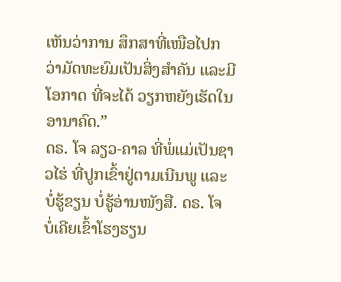ເຫັນວ່າການ ສຶກສາທີ່ເໜືອໄປກວ່າມັດທະຍົມເປັນສິ່ງສຳຄັນ ແລະມີໂອກາດ ທີ່ຈະໄດ້ ວຽກຫຍັງເຮັດໃນອານາຄົດ.”
ດຣ. ໂຈ ລຽວ-ຄາລ ທີ່ພໍ່ແມ່ເປັນຊາວໄຮ່ ທີ່ປູກເຂົ້າຢູ່ຕາມເນີນພູ ແລະບໍ່ຮູ້ຂຽນ ບໍ່ຮູ້ອ່ານໜັງສື. ດຣ. ໂຈ ບໍ່ເຄີຍເຂົ້າໂຮງຮຽນ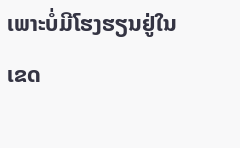ເພາະບໍ່ມີໂຮງຮຽນຢູ່ໃນເຂດ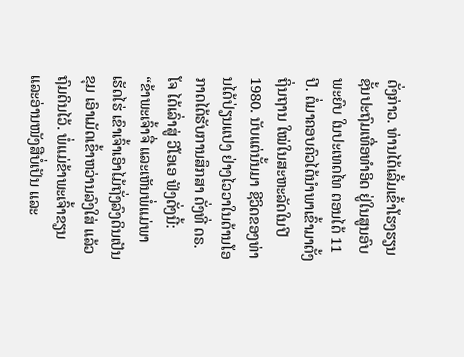ດັ່ງກ່າວ. ທ່ານໄດ້ເລີ້ມເຂົ້າໂຮງຮຽນຊັ້ນປະຖົມເທື່ອທຳອິດ ຢູ່ໃນສູນອົບພະຍົບ ໃນປະເທດໄທ ຕອນໄດ້ 11 ປີ. ຕໍ່ມາຄອບຄົວໄດ້ນຳພາເຂົ້າມາຕັ້ງຖິ່ນຖານ ໃໝ່ໃນສະຫະລັດໃນປີ 1980. ນັບແຕ່ນັ້ນມາ ຊີວິດຂອງທ່ານໄດ້ປ່ຽນແປງ ຢ່າງໄວວາໃນດ້ານໂອກາດໄດ້ຮັບການສຶກສາ ດັ່ງທີ່ ດຣ. ໂຈ ໄດ້ເລົ່າສູ່ ວີໂອເອ ຟັງດັ່ງນີ້:
“ຂ້າພະເຈົ້າຈື່ ແລະເຫັນພໍ່ແມ່ພາເຮັດໄຮ່ ເຂົາເຈົ້າເອົາໄມ້ຖັ່ງລົງດິນເປັນຂຸມ ເອົາເມັດເຂົ້າຫວ່ານລົງໃສ່ ແລ້ວຖົມດິນໄວ້. ພໍ່ແມ່ຂ້າພະເຈົ້າຂຽນ ແລະອ່ານໜັງສືບໍ່ເປັນ ແລະ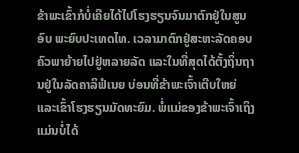ຂ້າພະເຂົ້າກໍບໍ່ເຄີຍໄດ້ໄປໂຮງຮຽນຈົນມາຕົກຢູ່ໃນສູນອົບ ພະຍົບປະເທດໄທ. ເວລາມາຕົກຢູ່ສະຫະລັດຄອບຄົວພາຍ້າຍໄປຢູ່ຫລາຍລັດ ແລະໃນທີ່ສຸດໄດ້ຕັ້ງຖິ່ນຖານຢູ່ໃນລັດຄາລິຟໍເນຍ ບ່ອນທີ່ຂ້າພະເຈົ້າເຕີບໃຫຍ່ ແລະເຂົ້າໂຮງຮຽນມັດທະຍົມ. ພໍ່ແມ່ຂອງຂ້າພະເຈົ້າເຖິງແມ່ນບໍ່ໄດ້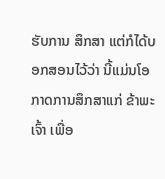ຮັບການ ສຶກສາ ແຕ່ກໍໄດ້ບອກສອນໄວ້ວ່າ ນີ້ແມ່ນໂອກາດການສຶກສາແກ່ ຂ້າພະເຈົ້າ ເພື່ອ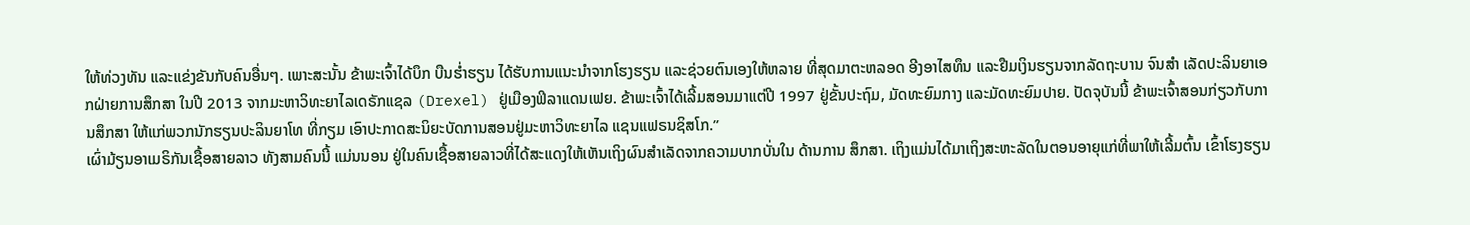ໃຫ້ທ່ວງທັນ ແລະແຂ່ງຂັນກັບຄົນອື່ນໆ. ເພາະສະນັ້ນ ຂ້າພະເຈົ້າໄດ້ບຶກ ບືນຮໍ່າຮຽນ ໄດ້ຮັບການແນະນຳຈາກໂຮງຮຽນ ແລະຊ່ວຍຕົນເອງໃຫ້ຫລາຍ ທີ່ສຸດມາຕະຫລອດ ອີງອາໄສທຶນ ແລະຢືມເງິນຮຽນຈາກລັດຖະບານ ຈົນສຳ ເລັດປະລິນຍາເອກຝ່າຍການສຶກສາ ໃນປີ 2013 ຈາກມະຫາວິທະຍາໄລເດຣັກແຊລ (Drexel) ຢູ່ເມືອງຟິລາແດນເຟຍ. ຂ້າພະເຈົ້າໄດ້ເລີ້ມສອນມາແຕ່ປີ 1997 ຢູ່ຂັ້ນປະຖົມ, ມັດທະຍົມກາງ ແລະມັດທະຍົມປາຍ. ປັດຈຸບັນນີ້ ຂ້າພະເຈົ້າສອນກ່ຽວກັບການສຶກສາ ໃຫ້ແກ່ພວກນັກຮຽນປະລິນຍາໂທ ທີ່ກຽມ ເອົາປະກາດສະນິຍະບັດການສອນຢູ່ມະຫາວິທະຍາໄລ ແຊນແຟຣນຊິສໂກ.”
ເຜົ່າມ້ຽນອາເມຣິກັນເຊື້ອສາຍລາວ ທັງສາມຄົນນີ້ ແມ່ນນອນ ຢູ່ໃນຄົນເຊື້ອສາຍລາວທີ່ໄດ້ສະແດງໃຫ້ເຫັນເຖິງຜົນສຳເລັດຈາກຄວາມບາກບັ່ນໃນ ດ້ານການ ສຶກສາ. ເຖິງແມ່ນໄດ້ມາເຖິງສະຫະລັດໃນຕອນອາຍຸແກ່ທີ່ພາໃຫ້ເລີ້ມຕົ້ນ ເຂົ້າໂຮງຮຽນ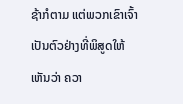ຊ້າກໍຕາມ ແຕ່ພວກເຂົາເຈົ້າເປັນຕົວຢ່າງທີ່ພິສູດໃຫ້ເຫັນວ່າ ຄວາ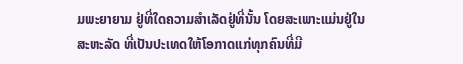ມພະຍາຍາມ ຢູ່ທີ່ໃດຄວາມສຳເລັດຢູ່ທີ່ນັ້ນ ໂດຍສະເພາະແມ່ນຢູ່ໃນສະຫະລັດ ທີ່ເປັນປະເທດໃຫ້ໂອກາດແກ່ທຸກຄົນທີ່ມີ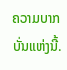ຄວາມບາກບັ່ນແຫ່ງນີ້.